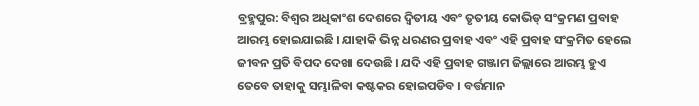ବ୍ରହ୍ମପୁର: ବିଶ୍ବର ଅଧିକାଂଶ ଦେଶରେ ଦ୍ବିତୀୟ ଏବଂ ତୃତୀୟ କୋଭିଡ୍ ସଂକ୍ରମଣ ପ୍ରବାହ ଆରମ୍ଭ ହୋଇଯାଇଛି । ଯାହାକି ଭିନ୍ନ ଧରଣର ପ୍ରବାହ ଏବଂ ଏହି ପ୍ରବାହ ସଂକ୍ରମିତ ହେଲେ ଜୀବନ ପ୍ରତି ବିପଦ ଦେଖା ଦେଉଛି । ଯଦି ଏହି ପ୍ରବାହ ଗଞ୍ଜାମ ଜିଲ୍ଲାରେ ଆରମ୍ଭ ହୁଏ ତେବେ ତାହାକୁ ସମ୍ଭାଳିବା କଷ୍ଟକର ହୋଇପଡିବ । ବର୍ତ୍ତମାନ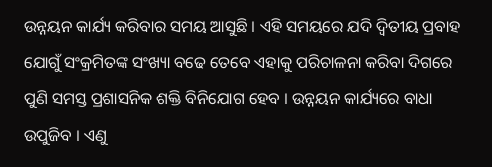ଉନ୍ନୟନ କାର୍ଯ୍ୟ କରିବାର ସମୟ ଆସୁଛି । ଏହି ସମୟରେ ଯଦି ଦ୍ବିତୀୟ ପ୍ରବାହ ଯୋଗୁଁ ସଂକ୍ରମିତଙ୍କ ସଂଖ୍ୟା ବଢେ ତେବେ ଏହାକୁ ପରିଚାଳନା କରିବା ଦିଗରେ ପୁଣି ସମସ୍ତ ପ୍ରଶାସନିକ ଶକ୍ତି ବିନିଯୋଗ ହେବ । ଉନ୍ନୟନ କାର୍ଯ୍ୟରେ ବାଧା ଉପୁଜିବ । ଏଣୁ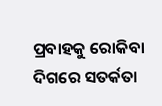ପ୍ରବାହକୁ ରୋକିବା ଦିଗରେ ସତର୍କତା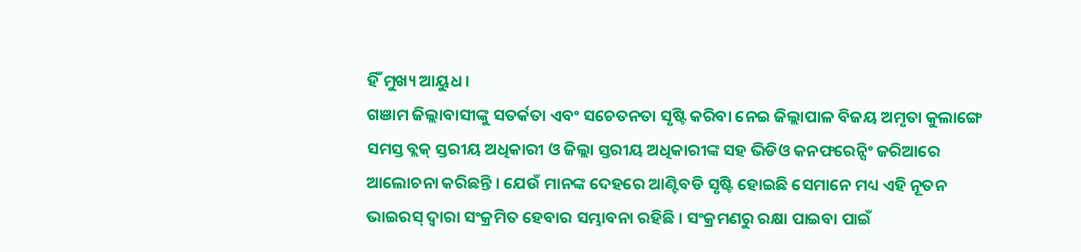ହିଁ ମୁଖ୍ୟ ଆୟୁଧ ।
ଗଞାମ ଜିଲ୍ଲାବାସୀଙ୍କୁ ସତର୍କତା ଏବଂ ସଚେତନତା ସୃଷ୍ଟି କରିବା ନେଇ ଜିଲ୍ଲାପାଳ ବିଜୟ ଅମୃତା କୁଲାଙ୍ଗେ ସମସ୍ତ ବ୍ଲକ୍ ସ୍ତରୀୟ ଅଧିକାରୀ ଓ ଜିଲ୍ଲା ସ୍ତରୀୟ ଅଧିକାରୀଙ୍କ ସହ ଭିଡିଓ କନଫରେନ୍ସିଂ ଜରିଆରେ ଆଲୋଚନା କରିଛନ୍ତି । ଯେଉଁ ମାନଙ୍କ ଦେହରେ ଆଣ୍ଟିବଡି ସୃଷ୍ଟି ହୋଇଛି ସେମାନେ ମଧ୍ୟ ଏହି ନୂତନ ଭାଇରସ୍ ଦ୍ବାରା ସଂକ୍ରମିତ ହେବାର ସମ୍ଭାବନା ରହିଛି । ସଂକ୍ରମଣରୁ ରକ୍ଷା ପାଇବା ପାଇଁ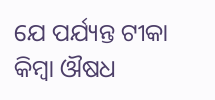ଯେ ପର୍ଯ୍ୟନ୍ତ ଟୀକା କିମ୍ବା ଔଷଧ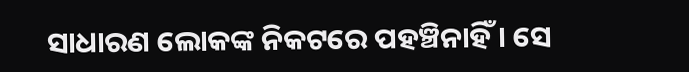ସାଧାରଣ ଲୋକଙ୍କ ନିକଟରେ ପହଞ୍ଚିନାହିଁ । ସେ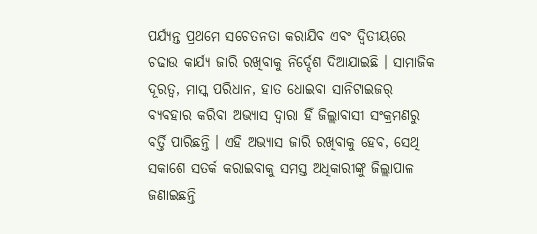ପର୍ଯ୍ୟନ୍ତ ପ୍ରଥମେ ସଚେତନତା କରାଯିବ ଏବଂ ଦ୍ବିତୀୟରେ ଚଢାଉ କାର୍ଯ୍ୟ ଜାରି ରଖିବାକୁ ନିର୍ଦ୍ଦେଶ ଦିଆଯାଇଛି । ସାମାଜିକ ଦୂରତ୍ବ, ମାସ୍କ ପରିଧାନ, ହାତ ଧୋଇବା ସାନିଟାଇଜର୍ ବ୍ୟବହାର କରିବା ଅଭ୍ୟାସ ଦ୍ବାରା ହିଁ ଜିଲ୍ଲାବାସୀ ସଂକ୍ରମଣରୁ ବର୍ତ୍ତି ପାରିଛନ୍ତି । ଏହି ଅଭ୍ୟାସ ଜାରି ରଖିବାକୁ ହେବ, ସେଥି ସକାଶେ ସତର୍କ କରାଇବାକୁ ସମସ୍ତ ଅଧିକାରୀଙ୍କୁ ଜିଲ୍ଲାପାଳ ଜଣାଇଛନ୍ତି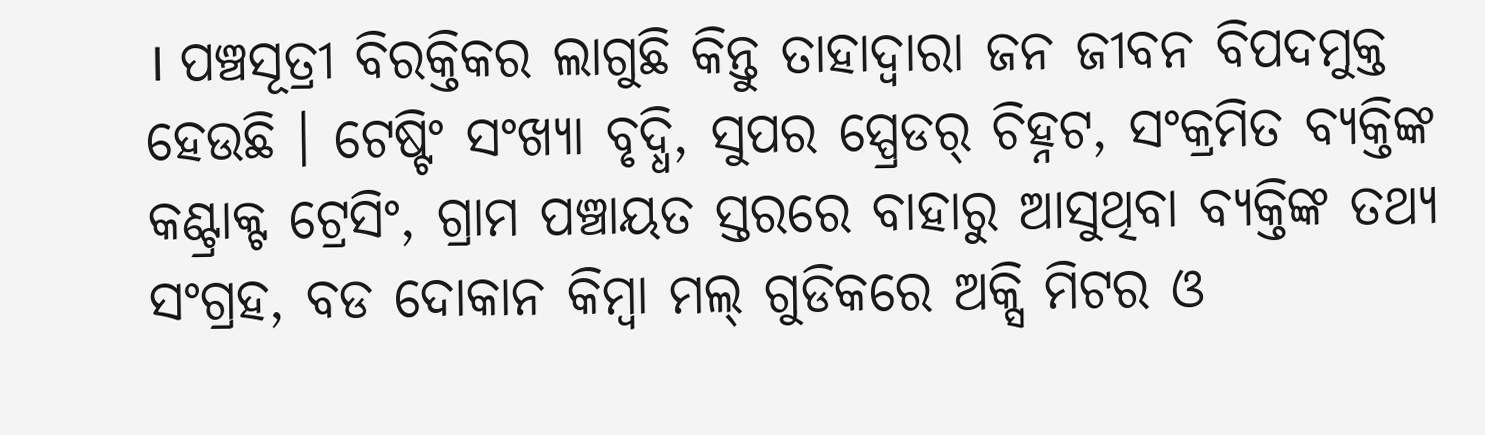। ପଞ୍ଚସୂତ୍ରୀ ବିରକ୍ତିକର ଲାଗୁଛି କିନ୍ତୁ ତାହାଦ୍ବାରା ଜନ ଜୀବନ ବିପଦମୁକ୍ତ ହେଉଛି । ଟେଷ୍ଟିଂ ସଂଖ୍ୟା ବୃଦ୍ଧି, ସୁପର ସ୍ପ୍ରେଡର୍ ଚିହ୍ନଟ, ସଂକ୍ରମିତ ବ୍ୟକ୍ତିଙ୍କ କଣ୍ଟ୍ରାକ୍ଟ ଟ୍ରେସିଂ, ଗ୍ରାମ ପଞ୍ଚାୟତ ସ୍ତରରେ ବାହାରୁ ଆସୁଥିବା ବ୍ୟକ୍ତିଙ୍କ ତଥ୍ୟ ସଂଗ୍ରହ, ବଡ ଦୋକାନ କିମ୍ବା ମଲ୍ ଗୁଡିକରେ ଅକ୍ସି ମିଟର ଓ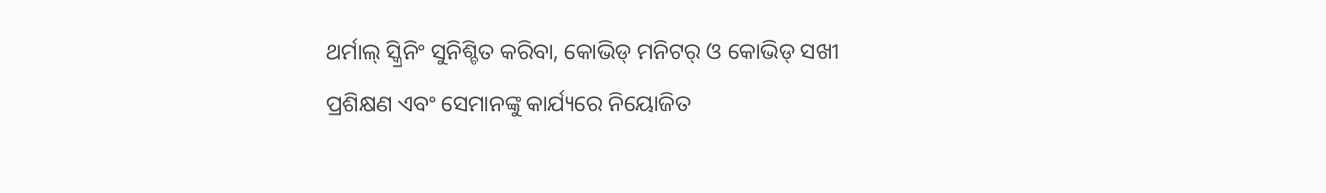ଥର୍ମାଲ୍ ସ୍କ୍ରିନିଂ ସୁନିଶ୍ଚିତ କରିବା, କୋଭିଡ୍ ମନିଟର୍ ଓ କୋଭିଡ୍ ସଖୀ ପ୍ରଶିକ୍ଷଣ ଏବଂ ସେମାନଙ୍କୁ କାର୍ଯ୍ୟରେ ନିୟୋଜିତ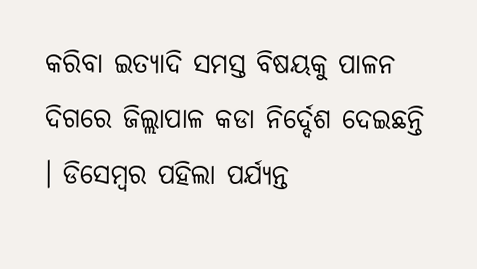କରିବା ଇତ୍ୟାଦି ସମସ୍ତ ବିଷୟକୁ ପାଳନ ଦିଗରେ ଜିଲ୍ଲାପାଳ କଡା ନିର୍ଦ୍ଦେଶ ଦେଇଛନ୍ତି । ଡିସେମ୍ବର ପହିଲା ପର୍ଯ୍ୟନ୍ତ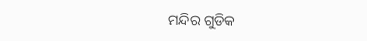ମନ୍ଦିର ଗୁଡିକ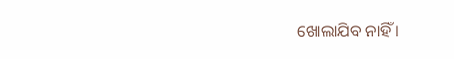ଖୋଲାଯିବ ନାହିଁ ।